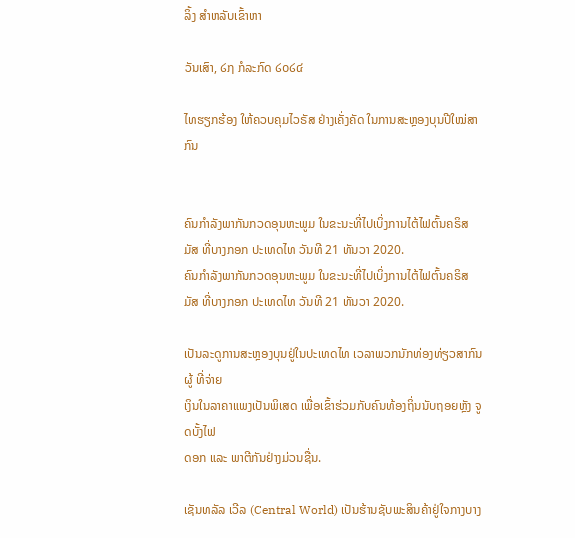ລິ້ງ ສຳຫລັບເຂົ້າຫາ

ວັນເສົາ, ໒໗ ກໍລະກົດ ໒໐໒໔

ໄທຮຽກຮ້ອງ ໃຫ້ຄວບຄຸມໄວຣັສ ຢ່າງເຄັ່ງຄັດ ໃນການສະຫຼອງບຸນປີໃໝ່ສາກົນ


ຄົນກຳລັງພາກັນກວດອຸນຫະພູມ ໃນຂະນະທີ່ໄປເບິ່ງການໄຕ້ໄຟຕົ້ນຄຣິສມັສ ທີ່ບາງກອກ ປະເທດໄທ ວັນທີ 21 ທັນວາ 2020.
ຄົນກຳລັງພາກັນກວດອຸນຫະພູມ ໃນຂະນະທີ່ໄປເບິ່ງການໄຕ້ໄຟຕົ້ນຄຣິສມັສ ທີ່ບາງກອກ ປະເທດໄທ ວັນທີ 21 ທັນວາ 2020.

ເປັນລະດູການສະຫຼອງບຸນຢູ່ໃນປະເທດໄທ ເວລາພວກນັກທ່ອງທ່ຽວສາກົນ ຜູ້ ທີ່ຈ່າຍ
ເງິນໃນລາຄາແພງເປັນພິເສດ ເພື່ອເຂົ້າຮ່ວມກັບຄົນທ້ອງຖິ່ນນັບຖອຍຫຼັງ ຈູດບັ້ງໄຟ
ດອກ ແລະ ພາຕີກັນຢ່າງມ່ວນຊື່ນ.

ເຊັນທລັລ ເວີລ (Central World) ເປັນຮ້ານຊັບພະສິນຄ້າຢູ່ໃຈກາງບາງ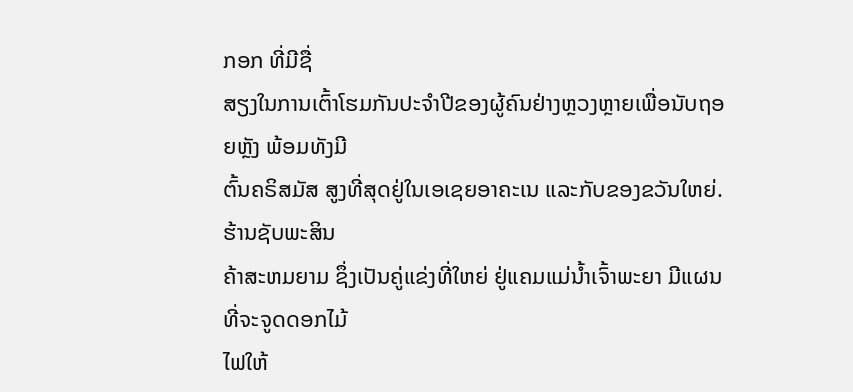ກອກ ທີ່ມີຊື່
ສຽງໃນການເຕົ້າໂຮມກັນປະຈຳປີຂອງຜູ້ຄົນຢ່າງຫຼວງຫຼາຍເພື່ອນັບຖອຍຫຼັງ ພ້ອມທັງມີ
ຕົ້ນຄຣິສມັສ ສູງທີ່ສຸດຢູ່ໃນເອເຊຍອາຄະເນ ແລະກັບຂອງຂວັນໃຫຍ່. ຮ້ານຊັບພະສິນ
ຄ້າສະຫມຍາມ ຊຶ່ງເປັນຄູ່ແຂ່ງທີ່ໃຫຍ່ ຢູ່ແຄມແມ່ນໍ້າເຈົ້າພະຍາ ມີແຜນທີ່ຈະຈູດດອກໄມ້
ໄຟໃຫ້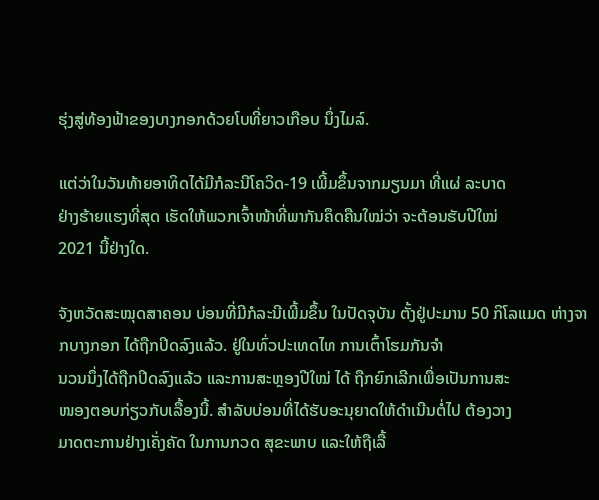ຮຸ່ງສູ່ທ້ອງຟ້າຂອງບາງກອກດ້ວຍໂບທີ່ຍາວເກືອບ ນຶ່ງໄມລ໌.

ແຕ່ວ່າໃນວັນທ້າຍອາທິດໄດ້ມີກໍລະນີໂຄວິດ-19 ເພີ້ມຂຶ້ນຈາກມຽນມາ ທີ່ແຜ່ ລະບາດ
ຢ່າງຮ້າຍແຮງທີ່ສຸດ ເຮັດໃຫ້ພວກເຈົ້າໜ້າທີ່ພາກັນຄຶດຄືນໃໝ່ວ່າ ຈະຕ້ອນຮັບປີໃໝ່
2021 ນີ້ຢ່າງໃດ.

ຈັງຫວັດສະໝຸດສາຄອນ ບ່ອນທີ່ມີກໍລະນີເພີ້ມຂຶ້ນ ໃນປັດຈຸບັນ ຕັ້ງຢູ່ປະມານ 50 ກິໂລແມດ ຫ່າງຈາກບາງກອກ ໄດ້ຖືກປິດລົງແລ້ວ. ຢູ່ໃນທົ່ວປະເທດໄທ ການເຕົ້າໂຮມກັນຈຳ
ນວນນຶ່ງໄດ້ຖືກປິດລົງແລ້ວ ແລະການສະຫຼອງປີໃໝ່ ໄດ້ ຖືກຍົກເລີກເພື່ອເປັນການສະ
ໜອງຕອບກ່ຽວກັບເລື້ອງນີ້. ສຳລັບບ່ອນທີ່ໄດ້ຮັບອະນຸຍາດໃຫ້ດຳເນີນຕໍ່ໄປ ຕ້ອງວາງ
ມາດຕະການຢ່າງເຄັ່ງຄັດ ໃນການກວດ ສຸຂະພາບ ແລະໃຫ້ຖືເລື້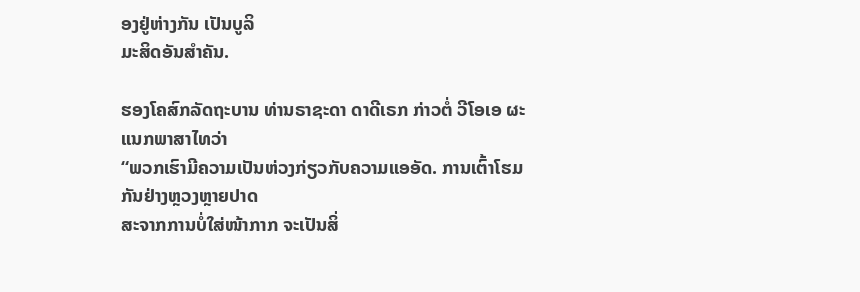ອງຢູ່ຫ່າງກັນ ເປັນບູລິ
ມະສິດອັນສໍາຄັນ.

ຮອງໂຄສົກລັດຖະບານ ທ່ານຣາຊະດາ ດາດີເຣກ ກ່າວຕໍ່ ວີໂອເອ ຜະແນກພາສາໄທວ່າ
“ພວກເຮົາມີຄວາມເປັນຫ່ວງກ່ຽວກັບຄວາມແອອັດ. ການເຕົ້າໂຮມ ກັນຢ່າງຫຼວງຫຼາຍປາດ
ສະຈາກການບໍ່ໃສ່ໜ້າກາກ ຈະເປັນສິ່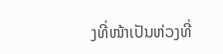ງທີ່ໜ້າເປັນຫ່ວງທີ່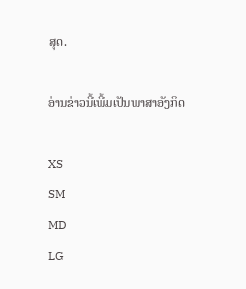ສຸດ.

ອ່ານຂ່າວນີ້ເພີ້ມເປັນພາສາອັງກິດ

XS
SM
MD
LG